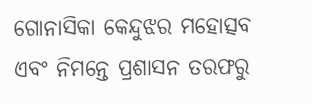ଗୋନାସିକା କେନ୍ଦୁଝର ମହୋତ୍ସବ ଏବଂ ନିମନ୍ତେ ପ୍ରଶାସନ ତରଫରୁ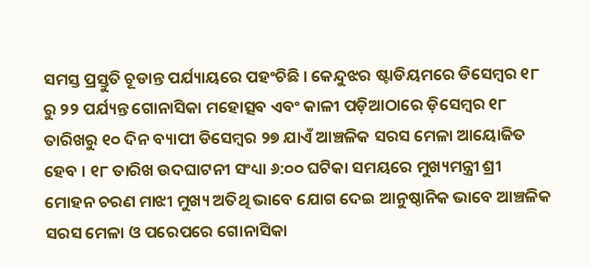ସମସ୍ତ ପ୍ରସ୍ତୁତି ଚୂଡାନ୍ତ ପର୍ଯ୍ୟାୟରେ ପହଂଚିଛି । କେନ୍ଦୁଝର ଷ୍ଟାଡିୟମରେ ଡିସେମ୍ବର ୧୮ ରୁ ୨୨ ପର୍ଯ୍ୟନ୍ତ ଗୋନାସିକା ମହୋତ୍ସବ ଏବଂ କାଳୀ ପଡ଼ିଆଠାରେ ଡ଼ିସେମ୍ବର ୧୮ ତାରିଖରୁ ୧୦ ଦିନ ବ୍ୟାପୀ ଡିସେମ୍ବର ୨୭ ଯାଏଁ ଆଞ୍ଚଳିକ ସରସ ମେଳା ଆୟୋଜିତ ହେବ । ୧୮ ତାରିଖ ଉଦଘାଟନୀ ସଂଧ୍ୟା ୬:୦୦ ଘଟିକା ସମୟରେ ମୁଖ୍ୟମନ୍ତ୍ରୀ ଶ୍ରୀ ମୋହନ ଚରଣ ମାଝୀ ମୁଖ୍ୟ ଅତିଥି ଭାବେ ଯୋଗ ଦେଇ ଆନୁଷ୍ଠାନିକ ଭାବେ ଆଞ୍ଚଳିକ ସରସ ମେଳା ଓ ପରେପରେ ଗୋନାସିକା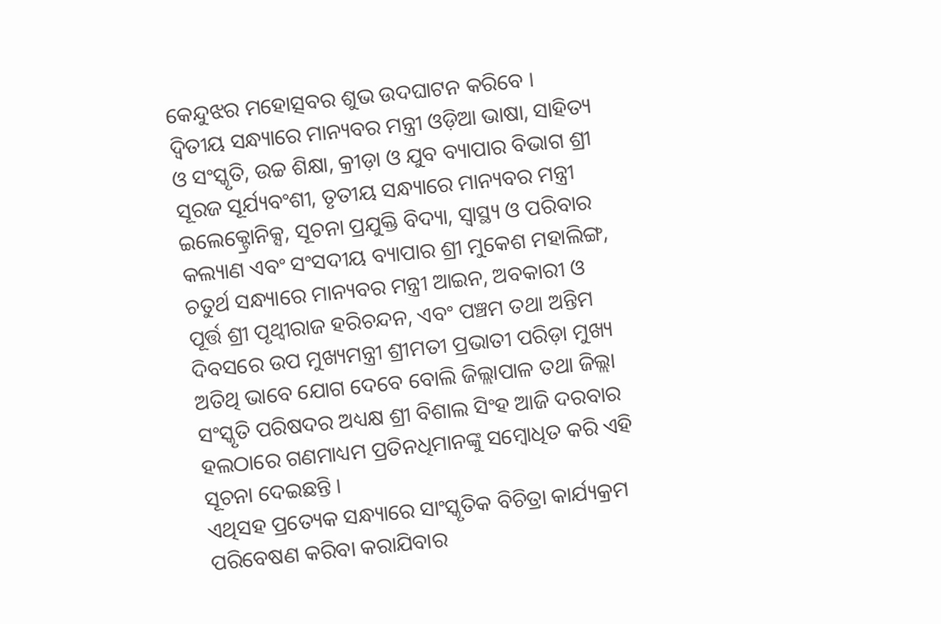କେନ୍ଦୁଝର ମହୋତ୍ସବର ଶୁଭ ଉଦଘାଟନ କରିବେ ।
ଦ୍ଵିତୀୟ ସନ୍ଧ୍ୟାରେ ମାନ୍ୟବର ମନ୍ତ୍ରୀ ଓଡ଼ିଆ ଭାଷା, ସାହିତ୍ୟ ଓ ସଂସ୍କୃତି, ଉଚ୍ଚ ଶିକ୍ଷା, କ୍ରୀଡ଼ା ଓ ଯୁବ ବ୍ୟାପାର ବିଭାଗ ଶ୍ରୀ ସୂରଜ ସୂର୍ଯ୍ୟବଂଶୀ, ତୃତୀୟ ସନ୍ଧ୍ୟାରେ ମାନ୍ୟବର ମନ୍ତ୍ରୀ ଇଲେକ୍ଟ୍ରୋନିକ୍ସ, ସୂଚନା ପ୍ରଯୁକ୍ତି ବିଦ୍ୟା, ସ୍ୱାସ୍ଥ୍ୟ ଓ ପରିବାର କଲ୍ୟାଣ ଏବଂ ସଂସଦୀୟ ବ୍ୟାପାର ଶ୍ରୀ ମୁକେଶ ମହାଲିଙ୍ଗ, ଚତୁର୍ଥ ସନ୍ଧ୍ୟାରେ ମାନ୍ୟବର ମନ୍ତ୍ରୀ ଆଇନ, ଅବକାରୀ ଓ ପୂର୍ତ୍ତ ଶ୍ରୀ ପୃଥ୍ୱୀରାଜ ହରିଚନ୍ଦନ, ଏବଂ ପଞ୍ଚମ ତଥା ଅନ୍ତିମ ଦିବସରେ ଉପ ମୁଖ୍ୟମନ୍ତ୍ରୀ ଶ୍ରୀମତୀ ପ୍ରଭାତୀ ପରିଡ଼ା ମୁଖ୍ୟ ଅତିଥି ଭାବେ ଯୋଗ ଦେବେ ବୋଲି ଜିଲ୍ଲାପାଳ ତଥା ଜିଲ୍ଲା ସଂସ୍କୃତି ପରିଷଦର ଅଧ୍ୟକ୍ଷ ଶ୍ରୀ ବିଶାଲ ସିଂହ ଆଜି ଦରବାର ହଲଠାରେ ଗଣମାଧ୍ୟମ ପ୍ରତିନଧିମାନଙ୍କୁ ସମ୍ବୋଧିତ କରି ଏହି ସୂଚନା ଦେଇଛନ୍ତି ।
ଏଥିସହ ପ୍ରତ୍ୟେକ ସନ୍ଧ୍ୟାରେ ସାଂସ୍କୃତିକ ବିଚିତ୍ରା କାର୍ଯ୍ୟକ୍ରମ ପରିବେଷଣ କରିବା କରାଯିବାର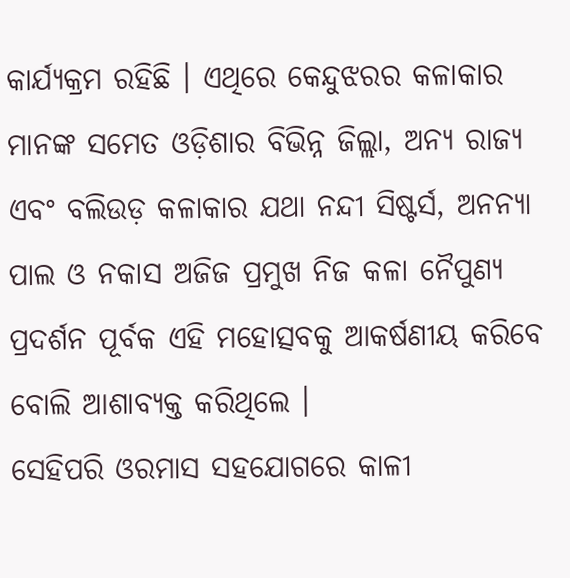କାର୍ଯ୍ୟକ୍ରମ ରହିଛି । ଏଥିରେ କେନ୍ଦୁଝରର କଳାକାର ମାନଙ୍କ ସମେତ ଓଡ଼ିଶାର ବିଭିନ୍ନ ଜିଲ୍ଲା, ଅନ୍ୟ ରାଜ୍ୟ ଏବଂ ବଲିଉଡ଼ କଳାକାର ଯଥା ନନ୍ଦୀ ସିଷ୍ଟର୍ସ, ଅନନ୍ୟା ପାଲ ଓ ନକାସ ଅଜିଜ ପ୍ରମୁଖ ନିଜ କଳା ନୈପୁଣ୍ୟ ପ୍ରଦର୍ଶନ ପୂର୍ବକ ଏହି ମହୋତ୍ସବକୁ ଆକର୍ଷଣୀୟ କରିବେ ବୋଲି ଆଶାବ୍ୟକ୍ତ କରିଥିଲେ ।
ସେହିପରି ଓରମାସ ସହଯୋଗରେ କାଳୀ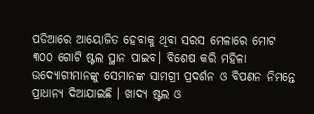ପଡିଆରେ ଆୟୋଜିତ ହେବାକୁ ଥିବା ସରସ ମେଳାରେ ମୋଟ ୩୦୦ ଗୋଟି ଷ୍ଟଲ ସ୍ଥାନ ପାଇବ। ବିଶେଷ କରି ମହିଳା ଉଦ୍ୟୋଗୀମାନଙ୍କୁ ସେମାନଙ୍କ ସାମଗ୍ରୀ ପ୍ରଦର୍ଶନ ଓ ବିପଣନ ନିମନ୍ତେ ପ୍ରାଧାନ୍ୟ ଦିଆଯାଇଛି । ଖାଦ୍ୟ ଷ୍ଟଲ ଓ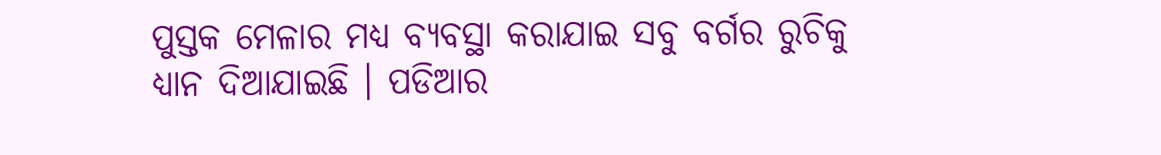ପୁସ୍ତକ ମେଳାର ମଧ୍ୟ ବ୍ୟବସ୍ଥା କରାଯାଇ ସବୁ ବର୍ଗର ରୁଚିକୁ ଧ୍ୟାନ ଦିଆଯାଇଛି । ପଡିଆର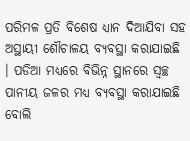ପରିମଳ ପ୍ରତି ବିଶେଷ ଧ୍ୟାନ ଦିଆଯିବା ସହ ଅସ୍ଥାୟୀ ଶୌଚାଳୟ ବ୍ୟବସ୍ଥା କରାଯାଇଛି । ପଡିଆ ମଧ୍ୟରେ ବିଭିନ୍ନ ସ୍ଥାନରେ ସ୍ୱଚ୍ଛ ପାନୀୟ ଜଳର ମଧ୍ୟ ବ୍ୟବସ୍ଥା କରାଯାଇଛି ବୋଲି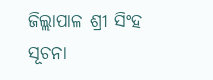ଜିଲ୍ଲାପାଳ ଶ୍ରୀ ସିଂହ ସୂଚନା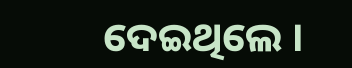ଦେଇଥିଲେ ।